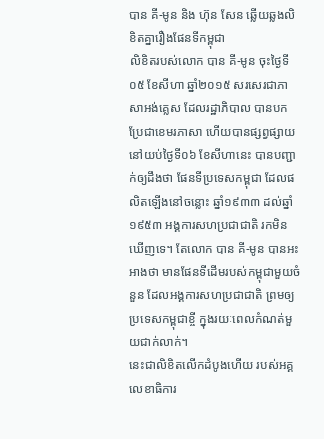បាន គី-មូន និង ហ៊ុន សែន ឆ្លើយឆ្លងលិខិតគ្នារឿងផែនទីកម្ពុជា
លិខិតរបស់លោក បាន គី-មូន ចុះថ្ងៃទី០៥ ខែសីហា ឆ្នាំ២០១៥ សរសេរជាភាសាអង់គ្លេស ដែលរដ្ឋាភិបាល បានបកប្រែជាខេមរភាសា ហើយបានផ្សព្វផ្សាយ នៅយប់ថ្ងៃទី០៦ ខែសីហានេះ បានបញ្ជាក់ឲ្យដឹងថា ផែនទីប្រទេសកម្ពុជា ដែលផលិតឡើងនៅចន្លោះ ឆ្នាំ១៩៣៣ ដល់ឆ្នាំ១៩៥៣ អង្គការសហប្រជាជាតិ រកមិនឃើញទេ។ តែលោក បាន គី-មូន បានអះអាងថា មានផែនទីដើមរបស់កម្ពុជាមួយចំនួន ដែលអង្គការសហប្រជាជាតិ ព្រមឲ្យប្រទេសកម្ពុជាខ្ចី ក្នុងរយៈពេលកំណត់មួយជាក់លាក់។
នេះជាលិខិតលើកដំបូងហើយ របស់អគ្គលេខាធិការ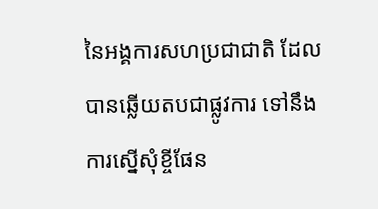នៃអង្គការសហប្រជាជាតិ ដែលបានឆ្លើយតបជាផ្លូវការ ទៅនឹងការស្នើសុំខ្ចីផែន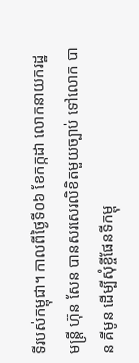ទីរបស់កម្ពុជា។ កាលពីថ្ងៃទី០៦ ខែកក្កដា លោកនាយករដ្ឋមន្ត្រី ហ៊ុន សែន បានសរសេរលិខិតមួយច្បាប់ ទៅលោក បាន គីមូន ដើម្បីសុំខ្ចីផែនទីកម្ពុ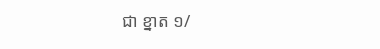ជា ខ្នាត ១/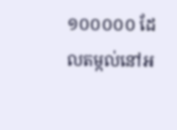១០០០០០ ដែលតម្កល់នៅអ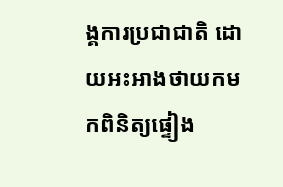ង្គការប្រជាជាតិ ដោយអះអាងថាយកមកពិនិត្យផ្ទៀង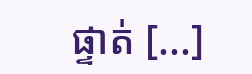ផ្ទាត់ [...]